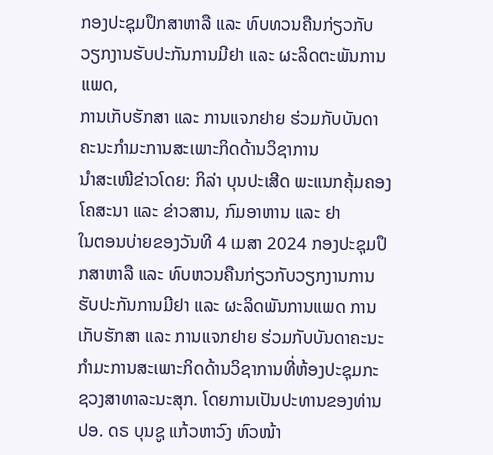ກອງປະຊຸມປຶກສາຫາລື ແລະ ທົບທວນຄືນກ່ຽວກັບວຽກງານຮັບປະກັນການມີຢາ ແລະ ຜະລິດຕະພັນການແພດ,
ການເກັບຮັກສາ ແລະ ການແຈກຢາຍ ຮ່ວມກັບບັນດາຄະນະກຳມະການສະເພາະກິດດ້ານວິຊາການ
ນຳສະເໜີຂ່າວໂດຍ: ກິລ່າ ບຸນປະເສີດ ພະແນກຄຸ້ມຄອງໂຄສະນາ ແລະ ຂ່າວສານ, ກົມອາຫານ ແລະ ຢາ
ໃນຕອນບ່າຍຂອງວັນທີ 4 ເມສາ 2024 ກອງປະຊຸມປຶກສາຫາລື ແລະ ທົບຫວນຄືນກ່ຽວກັບວຽກງານການຮັບປະກັນການມີຢາ ແລະ ຜະລິດພັນການແພດ ການເກັບຮັກສາ ແລະ ການແຈກຢາຍ ຮ່ວມກັບບັນດາຄະນະກຳມະການສະເພາະກິດດ້ານວິຊາການທີ່ຫ້ອງປະຊຸມກະຊວງສາທາລະນະສຸກ. ໂດຍການເປັນປະທານຂອງທ່ານ ປອ. ດຣ ບຸນຊູ ແກ້ວຫາວົງ ຫົວໜ້າ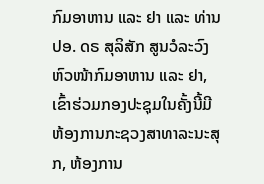ກົມອາຫານ ແລະ ຢາ ແລະ ທ່ານ ປອ. ດຣ ສຸລິສັກ ສູນວໍລະວົງ ຫົວໜ້າກົມອາຫານ ແລະ ຢາ, ເຂົ້າຮ່ວມກອງປະຊຸມໃນຄັ້ງນີ້ມີ ຫ້ອງການກະຊວງສາທາລະນະສຸກ, ຫ້ອງການ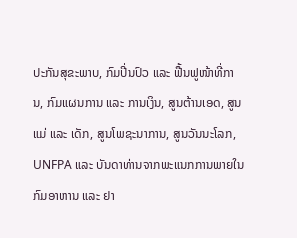ປະກັນສຸຂະພາບ, ກົມປີ່ນປົວ ແລະ ຟື້ນຟູໜ້າທີ່ການ, ກົມແຜນການ ແລະ ການເງິນ, ສູນຕ້ານເອດ, ສູນແມ່ ແລະ ເດັກ, ສູນໂພຊະນາການ, ສູນວັນນະໂລກ, UNFPA ແລະ ບັນດາທ່ານຈາກພະແນກການພາຍໃນ ກົມອາຫານ ແລະ ຢາ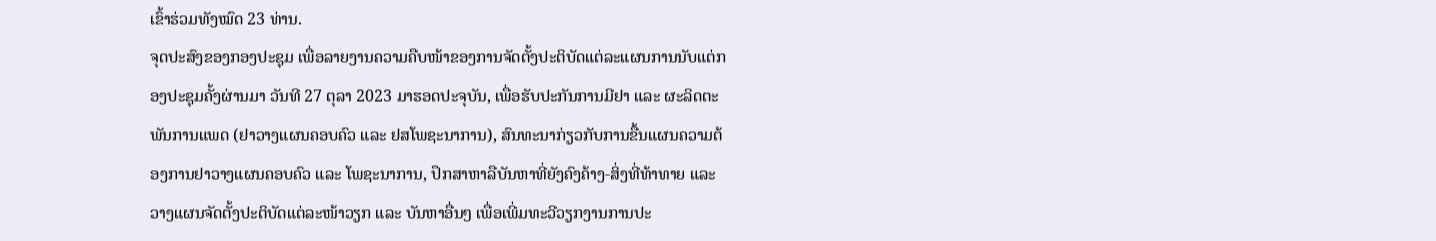ເຂົ້າຮ່ວມທັງໝົດ 23 ທ່ານ.
ຈຸດປະສົງຂອງກອງປະຊຸມ ເພື່ອລາຍງານຄວາມຄືບໜ້າຂອງການຈັດຕັ້ງປະຕິບັດແຕ່ລະແຜນການນັບແຕ່ກອງປະຊຸມຄັ້ງຜ່ານມາ ວັນທີ 27 ຕຸລາ 2023 ມາຮອດປະຈຸບັນ, ເພື່ອຮັບປະກັນການມີຢາ ແລະ ຜະລິດຕະພັນການແພດ (ຢາວາງແຜນຄອບຄົວ ແລະ ຢສໂພຊະນາການ), ສົນທະນາກ່ຽວກັບການຂື້ນແຜນຄວາມຕ້ອງການຢາວາງແຜນຄອບຄົວ ແລະ ໂພຊະນາການ, ປຶກສາຫາລືບັນຫາທີ່ຍັງຄົງຄ້າງ-ສິ່ງທີ່ທ້າທາຍ ແລະ ວາງແຜນຈັດຕັ້ງປະຕິບັດແຕ່ລະໜ້າວຽກ ແລະ ບັນຫາອື່ນໆ ເພື່ອເພີ່ມທະວີວຽກງານການປະ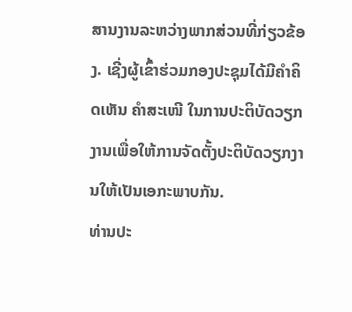ສານງານລະຫວ່າງພາກສ່ວນທີ່ກ່ຽວຂ້ອງ. ເຊີ່ງຜູ້ເຂົ້າຮ່ວມກອງປະຊຸມໄດ້ມີຄຳຄິດເຫັນ ຄຳສະເໜີ ໃນການປະຕິບັດວຽກງານເພື່ອໃຫ້ການຈັດຕັ້ງປະຕິບັດວຽກງານໃຫ້ເປັນເອກະພາບກັນ.
ທ່ານປະ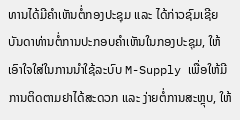ທານໄດ້ມີຄຳເຫັນຕໍ່ກອງປະຊຸມ ແລະ ໄດ້ກ່າວຊົມເຊີຍບັນດາທ່ານຕໍ່ການປະກອບຄຳເຫັນໃນກອງປະຊຸມ, ໃຫ້ເອົາໃຈໃສ່ໃນການນຳໃຊ້ລະບົບ M-Supply ເພື່ອໃຫ້ມີການຕິດຕາມຢາໄດ້ສະດວກ ແລະ ງ່າຍຕໍ່ການສະຫຼຸບ, ໃຫ້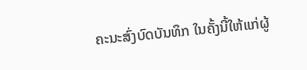ຄະນະສົ່ງບົດບັນທຶກ ໃນຄັ້ງນີ້ໃຫ້ແກ່ຜູ້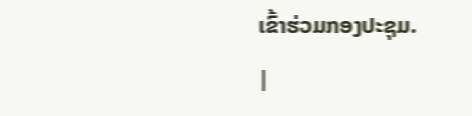ເຂົ້າຮ່ວມກອງປະຊຸມ.
|